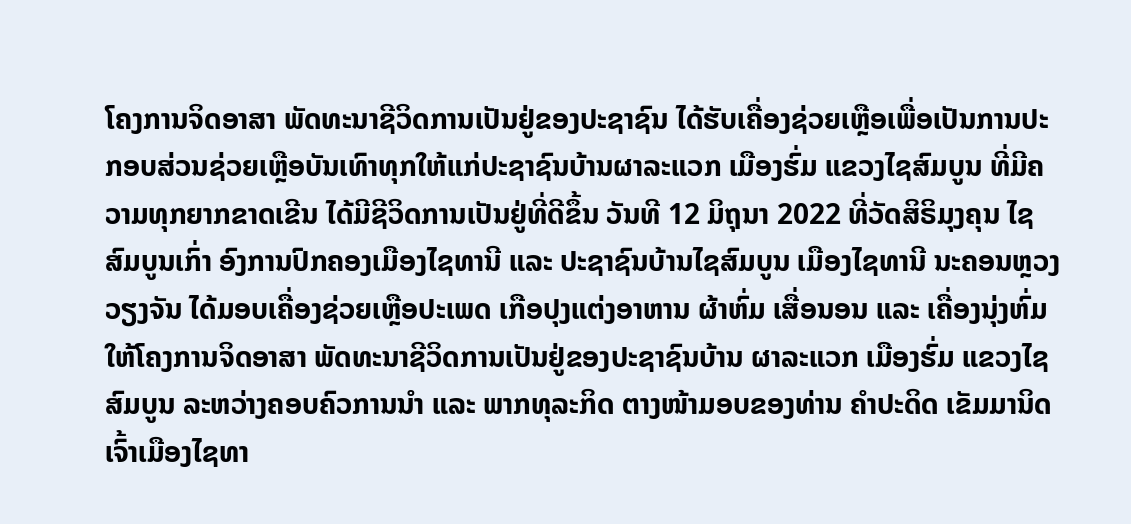ໂຄງການຈິດອາສາ ພັດທະນາຊີວິດການເປັນຢູ່ຂອງປະຊາຊົນ ໄດ້ຮັບເຄື່ອງຊ່ວຍເຫຼືອເພື່ອເປັນການປະກອບສ່ວນຊ່ວຍເຫຼືອບັນເທົາທຸກໃຫ້ແກ່ປະຊາຊົນບ້ານຜາລະແວກ ເມືອງຮົ່ມ ແຂວງໄຊສົມບູນ ທີ່ມີຄວາມທຸກຍາກຂາດເຂີນ ໄດ້ມີຊີວິດການເປັນຢູ່ທີ່ດີຂຶ້ນ ວັນທີ 12 ມິຖຸນາ 2022 ທີ່ວັດສິຣິມຸງຄຸນ ໄຊສົມບູນເກົ່າ ອົງການປົກຄອງເມືອງໄຊທານີ ແລະ ປະຊາຊົນບ້ານໄຊສົມບູນ ເມືອງໄຊທານີ ນະຄອນຫຼວງວຽງຈັນ ໄດ້ມອບເຄື່ອງຊ່ວຍເຫຼືອປະເພດ ເກືອປຸງແຕ່ງອາຫານ ຜ້າຫົ່ມ ເສື່ອນອນ ແລະ ເຄື່ອງນຸ່ງຫົ່ມ ໃຫ້ໂຄງການຈິດອາສາ ພັດທະນາຊີວິດການເປັນຢູ່ຂອງປະຊາຊົນບ້ານ ຜາລະແວກ ເມືອງຮົ່ມ ແຂວງໄຊສົມບູນ ລະຫວ່າງຄອບຄົວການນໍາ ແລະ ພາກທຸລະກິດ ຕາງໜ້າມອບຂອງທ່ານ ຄໍາປະດິດ ເຂັມມານິດ ເຈົ້າເມືອງໄຊທາ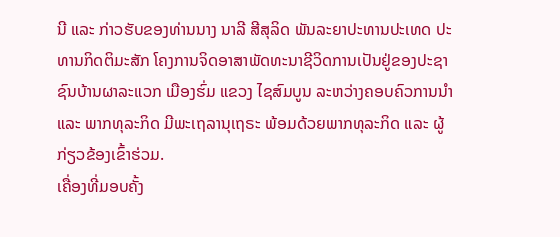ນີ ແລະ ກ່າວຮັບຂອງທ່ານນາງ ນາລີ ສີສຸລິດ ພັນລະຍາປະທານປະເທດ ປະທານກິດຕິມະສັກ ໂຄງການຈິດອາສາພັດທະນາຊີວິດການເປັນຢູ່ຂອງປະຊາຊົນບ້ານຜາລະແວກ ເມືອງຮົ່ມ ແຂວງ ໄຊສົມບູນ ລະຫວ່າງຄອບຄົວການນໍາ ແລະ ພາກທຸລະກິດ ມີພະເຖລານຸເຖຣະ ພ້ອມດ້ວຍພາກທຸລະກິດ ແລະ ຜູ້ກ່ຽວຂ້ອງເຂົ້າຮ່ວມ.
ເຄື່ອງທີ່ມອບຄັ້ງ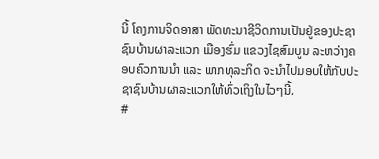ນີ້ ໂຄງການຈິດອາສາ ພັດທະນາຊີວິດການເປັນຢູ່ຂອງປະຊາຊົນບ້ານຜາລະແວກ ເມືອງຮົ່ມ ແຂວງໄຊສົມບູນ ລະຫວ່າງຄອບຄົວການນໍາ ແລະ ພາກທຸລະກິດ ຈະນໍາໄປມອບໃຫ້ກັບປະຊາຊົນບ້ານຜາລະແວກໃຫ້ທົ່ວເຖິງໃນໄວໆນີ້.
#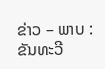ຂ່າວ – ພາບ : ຂັນທະວີ